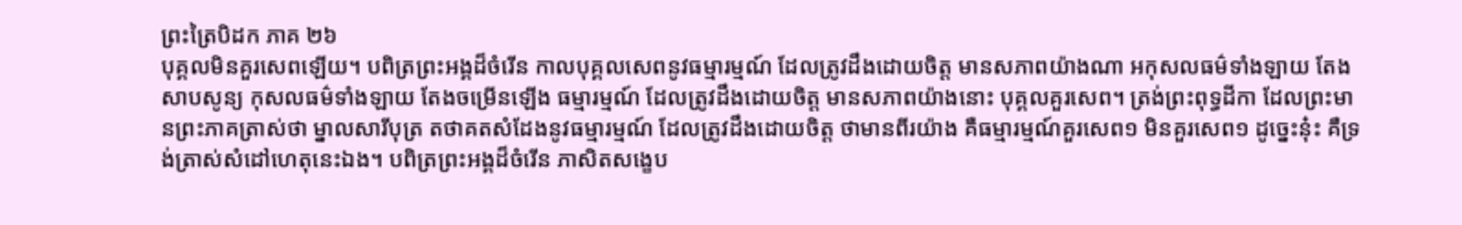ព្រះត្រៃបិដក ភាគ ២៦
បុគ្គលមិនគួរសេពឡើយ។ បពិត្រព្រះអង្គដ៏ចំរើន កាលបុគ្គលសេពនូវធម្មារម្មណ៍ ដែលត្រូវដឹងដោយចិត្ត មានសភាពយ៉ាងណា អកុសលធម៌ទាំងឡាយ តែងសាបសូន្យ កុសលធម៌ទាំងឡាយ តែងចម្រើនឡើង ធម្មារម្មណ៍ ដែលត្រូវដឹងដោយចិត្ត មានសភាពយ៉ាងនោះ បុគ្គលគួរសេព។ ត្រង់ព្រះពុទ្ធដីកា ដែលព្រះមានព្រះភាគត្រាស់ថា ម្នាលសារីបុត្រ តថាគតសំដែងនូវធម្មារម្មណ៍ ដែលត្រូវដឹងដោយចិត្ត ថាមានពីរយ៉ាង គឺធម្មារម្មណ៍គួរសេព១ មិនគួរសេព១ ដូច្នេះនុ៎ះ គឺទ្រង់ត្រាស់សំដៅហេតុនេះឯង។ បពិត្រព្រះអង្គដ៏ចំរើន ភាសិតសង្ខេប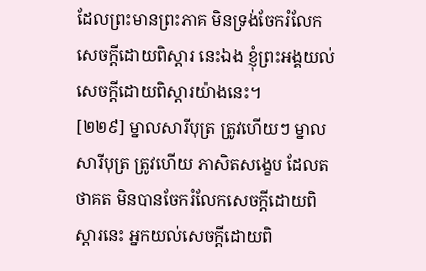ដែលព្រះមានព្រះភាគ មិនទ្រង់ចែករំលែកសេចក្តីដោយពិស្តារ នេះឯង ខ្ញុំព្រះអង្គយល់សេចក្តីដោយពិស្តារយ៉ាងនេះ។
[២២៩] ម្នាលសារីបុត្រ ត្រូវហើយៗ ម្នាលសារីបុត្រ ត្រូវហើយ ភាសិតសង្ខេប ដែលតថាគត មិនបានចែករំលែកសេចក្តីដោយពិស្តារនេះ អ្នកយល់សេចក្តីដោយពិ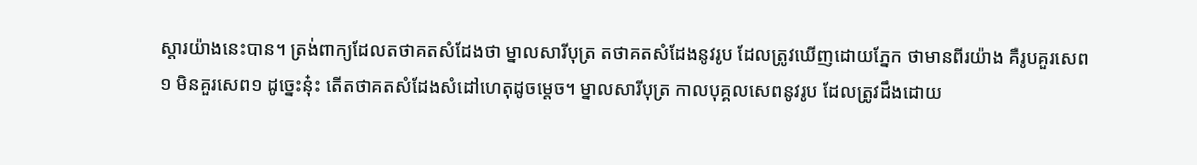ស្តារយ៉ាងនេះបាន។ ត្រង់ពាក្យដែលតថាគតសំដែងថា ម្នាលសារីបុត្រ តថាគតសំដែងនូវរូប ដែលត្រូវឃើញដោយភ្នែក ថាមានពីរយ៉ាង គឺរូបគួរសេព១ មិនគួរសេព១ ដូច្នេះនុ៎ះ តើតថាគតសំដែងសំដៅហេតុដូចម្តេច។ ម្នាលសារីបុត្រ កាលបុគ្គលសេពនូវរូប ដែលត្រូវដឹងដោយ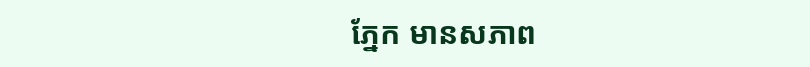ភ្នែក មានសភាព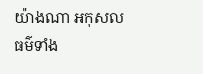យ៉ាងណា អកុសលធម៌ទាំង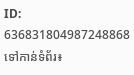ID: 636831804987248868
ទៅកាន់ទំព័រ៖